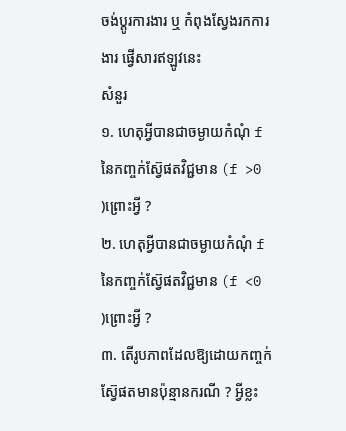ចង់ប្តូរការងារ ឬ កំពុងស្វែងរកការងារ ផ្វើសារឥឡូវនេះ
សំនួរ
១. ហេតុអ្វីបានជាចម្ងាយកំណុំ f នៃកញ្ចក់ស្វ៊ែផតវិជ្ជមាន (f >0 )ព្រោះអ្វី ?
២. ហេតុអ្វីបានជាចម្ងាយកំណុំ f នៃកញ្ចក់ស្វ៊ែផតវិជ្ជមាន (f <0 )ព្រោះអ្វី ?
៣. តើរូបភាពដែលឱ្យដោយកញ្ចក់ស្វ៊ែផតមានប៉ុន្មានករណី ? អ្វីខ្លះ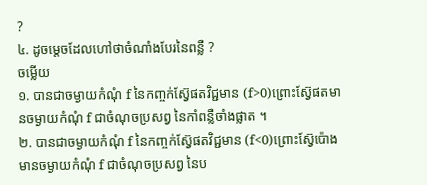?
៤. ដូចម្តេចដែលហៅថាចំណាំងបែរនៃពន្លឺ ?
ចម្លើយ
១. បានជាចម្ងាយកំណុំ f នៃកញ្ចក់ស្វ៊ែផតវិជ្ជមាន (f>0)ព្រោះស្វ៊ែផតមានចម្ងាយកំណុំ f ជាចំណុចប្រសព្វ នៃកាំពន្លឺចាំងផ្លាត ។
២. បានជាចម្ងាយកំណុំ f នៃកញ្ចក់ស្វ៊ែផតវិជ្ជមាន (f<0)ព្រោះស្វ៊ែប៉ោងមានចម្ងាយកំណុំ f ជាចំណុចប្រសព្វ នៃប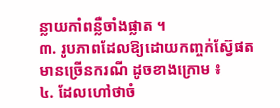ន្លាយកាំពន្លឺចាំងផ្លាត ។
៣. រូបភាពដែលឱ្យដោយកញ្ចក់ស្វ៊ែផតមានច្រើនករណី ដូចខាងក្រោម ៖
៤. ដែលហៅថាចំ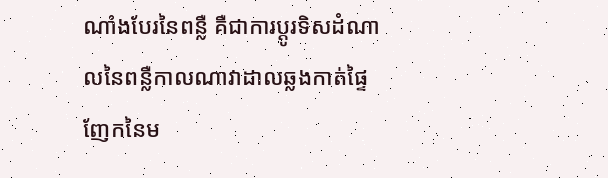ណាំងបែរនៃពន្លឺ គឺជាការប្តូរទិសដំណាលនៃពន្លឺកាលណាវាដាលឆ្លងកាត់ផ្ទៃញែកនៃម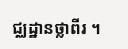ជ្ឈដ្ឋានថ្លាពីរ ។